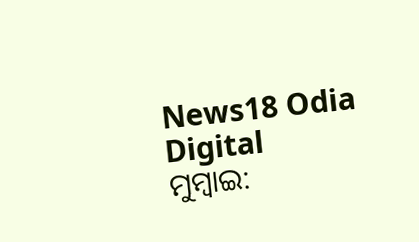News18 Odia Digital
ମୁମ୍ବାଇ: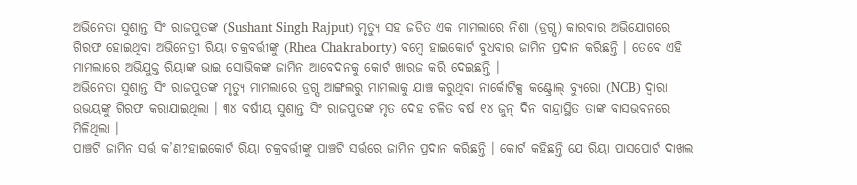ଅଭିନେତା ସୁଶାନ୍ତ ସିଂ ରାଜପୁତଙ୍କ (Sushant Singh Rajput) ମୃତ୍ୟୁ ସହ ଜଡିତ ଏକ ମାମଲାରେ ନିଶା (ଡ୍ରଗ୍ସ) କାରବାର ଅଭିଯୋଗରେ ଗିରଫ ହୋଇଥିବା ଅଭିନେତ୍ରୀ ରିୟା ଚକ୍ରବର୍ତ୍ତୀଙ୍କୁ (Rhea Chakraborty) ବମ୍ବେ ହାଇକୋର୍ଟ ବୁଧବାର ଜାମିନ ପ୍ରଦାନ କରିଛନ୍ତି । ତେବେ ଏହି ମାମଲାରେ ଅଭିଯୁକ୍ତ ରିୟାଙ୍କ ଭାଇ ସୋଭିକଙ୍କ ଜାମିନ ଆବେଦନକୁ କୋର୍ଟ ଖାରଜ କରି ଦେଇଛନ୍ତି ।
ଅଭିନେତା ସୁଶାନ୍ତ ସିଂ ରାଜପୁତଙ୍କ ମୃତ୍ୟୁ ମାମଲାରେ ଡ୍ରଗ୍ସ ଆଙ୍ଗଲରୁ ମାମଲାକୁ ଯାଞ୍ଚ କରୁଥିବା ନାର୍କୋଟିକ୍ସ କଣ୍ଟ୍ରୋଲ୍ ବ୍ୟୁରୋ (NCB) ଦ୍ୱାରା ଉଭୟଙ୍କୁ ଗିରଫ କରାଯାଇଥିଲା । ୩୪ ବର୍ଷୀୟ ସୁଶାନ୍ତ ସିଂ ରାଜପୁତଙ୍କ ମୃତ ଦେହ ଚଳିତ ବର୍ଷ ୧୪ ଜୁନ୍ ଦିନ ବାନ୍ଦ୍ରାସ୍ଥିତ ତାଙ୍କ ବାସଭବନରେ ମିଳିଥିଲା ।
ପାଞ୍ଚଟି ଜାମିନ ସର୍ତ୍ତ କ’ଣ?ହାଇକୋର୍ଟ ରିୟା ଚକ୍ରବର୍ତ୍ତୀଙ୍କୁ ପାଞ୍ଚଟି ସର୍ତ୍ତରେ ଜାମିନ ପ୍ରଦାନ କରିଛନ୍ତି । କୋର୍ଟ କହିଛନ୍ତି ଯେ ରିୟା ପାସପୋର୍ଟ ଦାଖଲ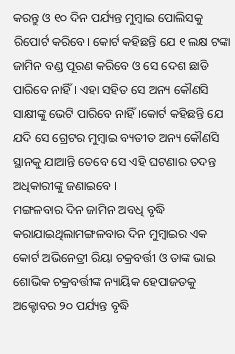କରନ୍ତୁ ଓ ୧୦ ଦିନ ପର୍ଯ୍ୟନ୍ତ ମୁମ୍ବାଇ ପୋଲିସକୁ ରିପୋର୍ଟ କରିବେ। କୋର୍ଟ କହିଛନ୍ତି ଯେ ୧ ଲକ୍ଷ ଟଙ୍କା ଜାମିନ ବଣ୍ଡ ପୂରଣ କରିବେ ଓ ସେ ଦେଶ ଛାଡି ପାରିବେ ନାହିଁ । ଏହା ସହିତ ସେ ଅନ୍ୟ କୌଣସି ସାକ୍ଷୀଙ୍କୁ ଭେଟି ପାରିବେ ନାହିଁ ।କୋର୍ଟ କହିଛନ୍ତି ଯେ ଯଦି ସେ ଗ୍ରେଟର ମୁମ୍ବାଇ ବ୍ୟତୀତ ଅନ୍ୟ କୌଣସି ସ୍ଥାନକୁ ଯାଆନ୍ତି ତେବେ ସେ ଏହି ଘଟଣାର ତଦନ୍ତ ଅଧିକାରୀଙ୍କୁ ଜଣାଇବେ ।
ମଙ୍ଗଳବାର ଦିନ ଜାମିନ ଅବଧି ବୃଦ୍ଧି କରାଯାଇଥିଲାମଙ୍ଗଳବାର ଦିନ ମୁମ୍ବାଇର ଏକ କୋର୍ଟ ଅଭିନେତ୍ରୀ ରିୟା ଚକ୍ରବର୍ତ୍ତୀ ଓ ତାଙ୍କ ଭାଇ ଶୋଭିକ ଚକ୍ରବର୍ତ୍ତୀଙ୍କ ନ୍ୟାୟିକ ହେପାଜତକୁ ଅକ୍ଟୋବର ୨୦ ପର୍ଯ୍ୟନ୍ତ ବୃଦ୍ଧି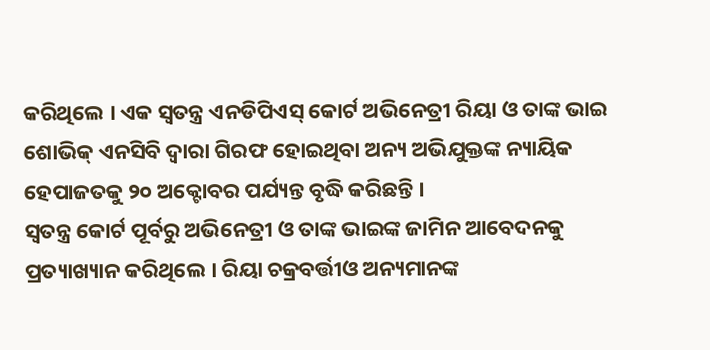କରିଥିଲେ । ଏକ ସ୍ୱତନ୍ତ୍ର ଏନଡିପିଏସ୍ କୋର୍ଟ ଅଭିନେତ୍ରୀ ରିୟା ଓ ତାଙ୍କ ଭାଇ ଶୋଭିକ୍ ଏନସିବି ଦ୍ୱାରା ଗିରଫ ହୋଇଥିବା ଅନ୍ୟ ଅଭିଯୁକ୍ତଙ୍କ ନ୍ୟାୟିକ ହେପାଜତକୁ ୨୦ ଅକ୍ଟୋବର ପର୍ଯ୍ୟନ୍ତ ବୃଦ୍ଧି କରିଛନ୍ତି ।
ସ୍ୱତନ୍ତ୍ର କୋର୍ଟ ପୂର୍ବରୁ ଅଭିନେତ୍ରୀ ଓ ତାଙ୍କ ଭାଇଙ୍କ ଜାମିନ ଆବେଦନକୁ ପ୍ରତ୍ୟାଖ୍ୟାନ କରିଥିଲେ । ରିୟା ଚକ୍ରବର୍ତ୍ତୀଓ ଅନ୍ୟମାନଙ୍କ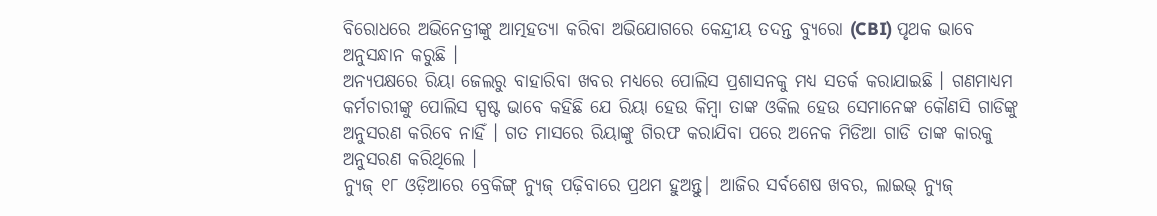ବିରୋଧରେ ଅଭିନେତ୍ରୀଙ୍କୁ ଆତ୍ମହତ୍ୟା କରିବା ଅଭିଯୋଗରେ କେନ୍ଦ୍ରୀୟ ତଦନ୍ତ ବ୍ୟୁରୋ (CBI) ପୃଥକ ଭାବେ ଅନୁସନ୍ଧାନ କରୁଛି ।
ଅନ୍ୟପକ୍ଷରେ ରିୟା ଜେଲରୁ ବାହାରିବା ଖବର ମଧ୍ୟରେ ପୋଲିସ ପ୍ରଶାସନକୁ ମଧ୍ୟ ସତର୍କ କରାଯାଇଛି । ଗଣମାଧ୍ୟମ କର୍ମଚାରୀଙ୍କୁ ପୋଲିସ ସ୍ପଷ୍ଟ ଭାବେ କହିଛି ଯେ ରିୟା ହେଉ କିମ୍ବା ତାଙ୍କ ଓକିଲ ହେଉ ସେମାନେଙ୍କ କୌଣସି ଗାଡିଙ୍କୁ ଅନୁସରଣ କରିବେ ନାହିଁ । ଗତ ମାସରେ ରିୟାଙ୍କୁ ଗିରଫ କରାଯିବା ପରେ ଅନେକ ମିଡିଆ ଗାଡି ତାଙ୍କ କାରକୁ ଅନୁସରଣ କରିଥିଲେ ।
ନ୍ୟୁଜ୍ ୧୮ ଓଡ଼ିଆରେ ବ୍ରେକିଙ୍ଗ୍ ନ୍ୟୁଜ୍ ପଢ଼ିବାରେ ପ୍ରଥମ ହୁଅନ୍ତୁ| ଆଜିର ସର୍ବଶେଷ ଖବର, ଲାଇଭ୍ ନ୍ୟୁଜ୍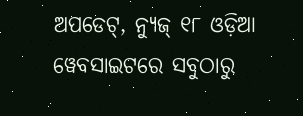ଅପଡେଟ୍, ନ୍ୟୁଜ୍ ୧୮ ଓଡ଼ିଆ ୱେବସାଇଟରେ ସବୁଠାରୁ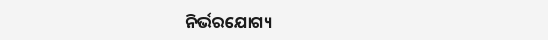ନିର୍ଭରଯୋଗ୍ୟ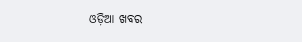ଓଡ଼ିଆ ଖବର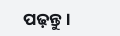ପଢ଼ନ୍ତୁ ।